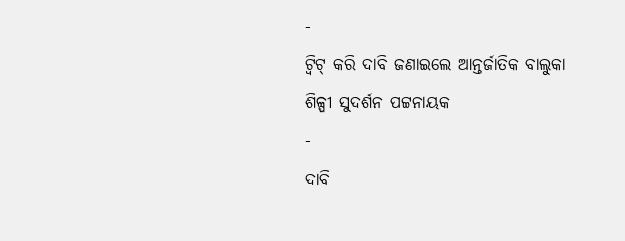-
ଟ୍ଵିଟ୍ କରି ଦାବି ଜଣାଇଲେ ଆନ୍ତର୍ଜାତିକ ବାଲୁକା ଶିଳ୍ପୀ ସୁଦର୍ଶନ ପଟ୍ଟନାୟକ
-
ଦାବି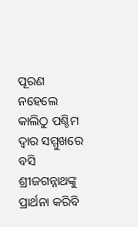ପୂରଣ ନହେଲେ କାଲିଠୁ ପଶ୍ଚିମ ଦ୍ଵାର ସମ୍ମୁଖରେ ବସି ଶ୍ରୀଜଗନ୍ନାଥଙ୍କୁ ପ୍ରାର୍ଥନା କରିବି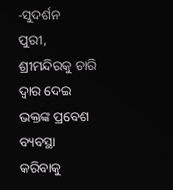-ସୁଦର୍ଶନ
ପୁରୀ, ଶ୍ରୀମନ୍ଦିରକୁ ଚାରି ଦ୍ଵାର ଦେଇ ଭକ୍ତଙ୍କ ପ୍ରବେଶ ବ୍ୟବସ୍ଥା କରିବାକୁ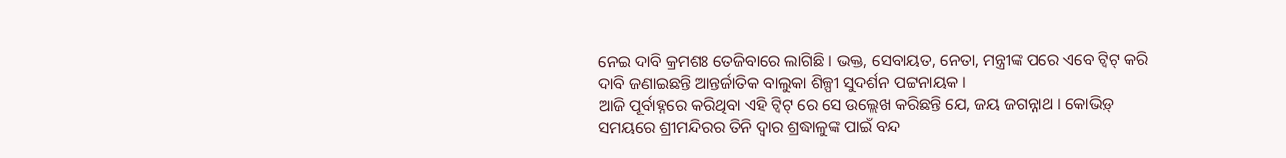ନେଇ ଦାବି କ୍ରମଶଃ ତେଜିବାରେ ଲାଗିଛି । ଭକ୍ତ, ସେବାୟତ, ନେତା, ମନ୍ତ୍ରୀଙ୍କ ପରେ ଏବେ ଟ୍ଵିଟ୍ କରି ଦାବି ଜଣାଇଛନ୍ତି ଆନ୍ତର୍ଜାତିକ ବାଲୁକା ଶିଳ୍ପୀ ସୁଦର୍ଶନ ପଟ୍ଟନାୟକ ।
ଆଜି ପୂର୍ବାହ୍ନରେ କରିଥିବା ଏହି ଟ୍ଵିଟ୍ ରେ ସେ ଉଲ୍ଲେଖ କରିଛନ୍ତି ଯେ, ଜୟ ଜଗନ୍ନାଥ । କୋଭିଡ଼୍ ସମୟରେ ଶ୍ରୀମନ୍ଦିରର ତିନି ଦ୍ଵାର ଶ୍ରଦ୍ଧାଳୁଙ୍କ ପାଇଁ ବନ୍ଦ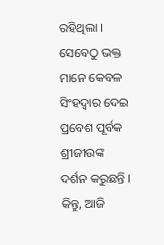ରହିଥିଲା । ସେବେଠୁ ଭକ୍ତ ମାନେ କେବଳ ସିଂହଦ୍ଵାର ଦେଇ ପ୍ରବେଶ ପୂର୍ବକ ଶ୍ରୀଜୀଉଙ୍କ ଦର୍ଶନ କରୁଛନ୍ତି । କିନ୍ତୁ, ଆଜି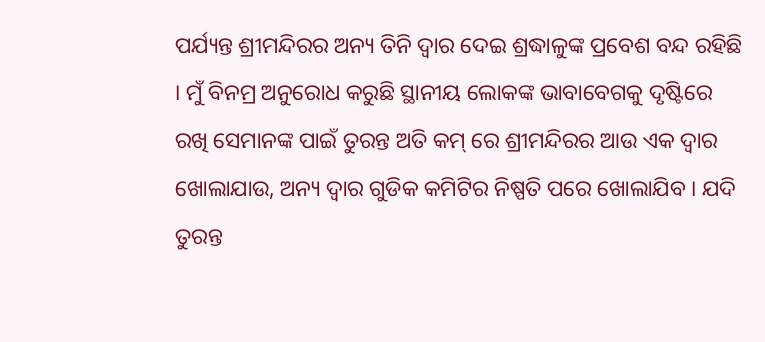ପର୍ଯ୍ୟନ୍ତ ଶ୍ରୀମନ୍ଦିରର ଅନ୍ୟ ତିନି ଦ୍ଵାର ଦେଇ ଶ୍ରଦ୍ଧାଳୁଙ୍କ ପ୍ରବେଶ ବନ୍ଦ ରହିଛି । ମୁଁ ବିନମ୍ର ଅନୁରୋଧ କରୁଛି ସ୍ଥାନୀୟ ଲୋକଙ୍କ ଭାବାବେଗକୁ ଦୃଷ୍ଟିରେ ରଖି ସେମାନଙ୍କ ପାଇଁ ତୁରନ୍ତ ଅତି କମ୍ ରେ ଶ୍ରୀମନ୍ଦିରର ଆଉ ଏକ ଦ୍ଵାର ଖୋଲାଯାଉ, ଅନ୍ୟ ଦ୍ଵାର ଗୁଡିକ କମିଟିର ନିଷ୍ପତି ପରେ ଖୋଲାଯିବ । ଯଦି ତୁରନ୍ତ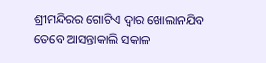ଶ୍ରୀମନ୍ଦିରର ଗୋଟିଏ ଦ୍ଵାର ଖୋଲାନଯିବ ତେବେ ଆସନ୍ତାକାଲି ସକାଳ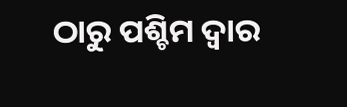ଠାରୁ ପଶ୍ଚିମ ଦ୍ଵାର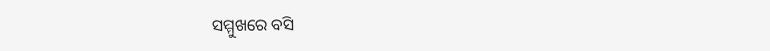ସମ୍ମୁଖରେ ବସି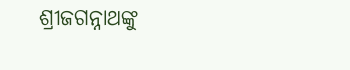ଶ୍ରୀଜଗନ୍ନାଥଙ୍କୁ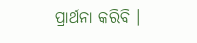ପ୍ରାର୍ଥନା କରିବି ।